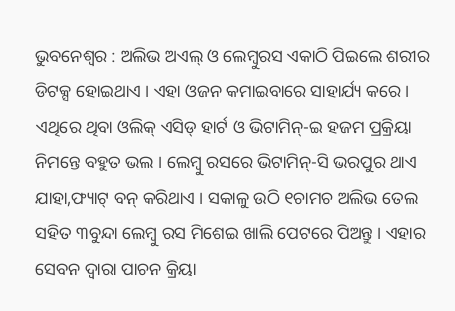ଭୁବନେଶ୍ୱର : ଅଲିଭ ଅଏଲ୍ ଓ ଲେମ୍ବୁରସ ଏକାଠି ପିଇଲେ ଶରୀର ଡିଟକ୍ସ ହୋଇଥାଏ । ଏହା ଓଜନ କମାଇବାରେ ସାହାର୍ଯ୍ୟ କରେ । ଏଥିରେ ଥିବା ଓଲିକ୍ ଏସିଡ୍ ହାର୍ଟ ଓ ଭିଟାମିନ୍-ଇ ହଜମ ପ୍ରକ୍ରିୟା ନିମନ୍ତେ ବହୁତ ଭଲ । ଲେମ୍ବୁ ରସରେ ଭିଟାମିନ୍-ସି ଭରପୁର ଥାଏ ଯାହା,ଫ୍ୟାଟ୍ ବନ୍ କରିଥାଏ । ସକାଳୁ ଉଠି ୧ଚାମଚ ଅଲିଭ ତେଲ ସହିତ ୩ବୁନ୍ଦା ଲେମ୍ବୁ ରସ ମିଶେଇ ଖାଲି ପେଟରେ ପିଅନ୍ତୁ । ଏହାର ସେବନ ଦ୍ୱାରା ପାଚନ କ୍ରିୟା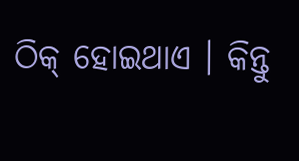ଠିକ୍ ହୋଇଥାଏ । କିନ୍ତୁ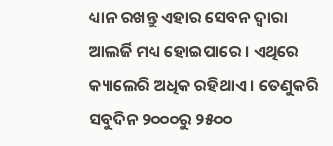ଧ୍ୟାନ ରଖନ୍ତୁ ଏହାର ସେବନ ଦ୍ୱାରା ଆଲର୍ଜି ମଧ୍ୟ ହୋଇପାରେ । ଏଥିରେ କ୍ୟାଲେରି ଅଧିକ ରହିଥାଏ । ତେଣୁକରି ସବୁଦିନ ୨୦୦୦ରୁ ୨୫୦୦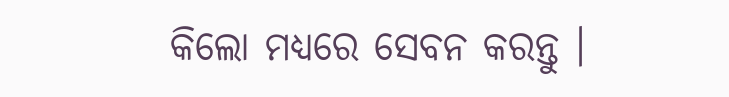କିଲୋ ମଧ୍ୟରେ ସେବନ କରନ୍ତୁ ।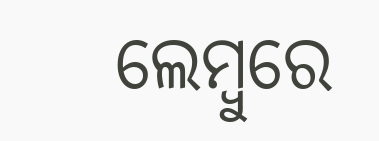ଲେମ୍ବୁରେ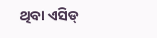ଥିବା ଏସିଡ୍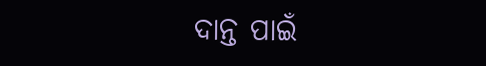ଦାନ୍ତ ପାଇଁ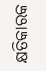କ୍ଷତିକାରକ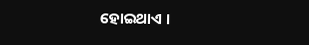ହୋଇଥାଏ ।